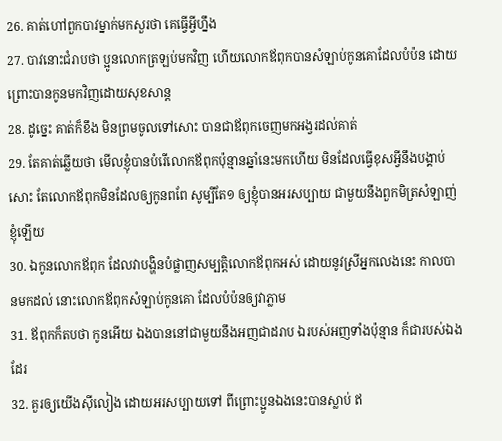26. គាត់ហៅពួកបាវម្នាក់មកសួរថា គេធ្វើអ្វីហ្នឹង
27. បាវនោះជំរាបថា ប្អូនលោកត្រឡប់មកវិញ ហើយលោកឪពុកបានសំឡាប់កូនគោដែលបំប៉ន ដោយព្រោះបានកូនមកវិញដោយសុខសាន្ត
28. ដូច្នេះ គាត់ក៏ខឹង មិនព្រមចូលទៅសោះ បានជាឪពុកចេញមកអង្វរដល់គាត់
29. តែគាត់ឆ្លើយថា មើលខ្ញុំបានបំរើលោកឪពុកប៉ុន្មានឆ្នាំនេះមកហើយ មិនដែលធ្វើខុសអ្វីនឹងបង្គាប់សោះ តែលោកឪពុកមិនដែលឲ្យកូនពពែ សូម្បីតែ១ ឲ្យខ្ញុំបានអរសប្បាយ ជាមួយនឹងពួកមិត្រសំឡាញ់ខ្ញុំឡើយ
30. ឯកូនលោកឪពុក ដែលវាបង្ហិនបំផ្លាញសម្បត្តិលោកឪពុកអស់ ដោយនូវស្រីអ្នកលេងនេះ កាលបានមកដល់ នោះលោកឪពុកសំឡាប់កូនគោ ដែលបំប៉នឲ្យវាភ្លាម
31. ឪពុកក៏តបថា កូនអើយ ឯងបាននៅជាមួយនឹងអញជាដរាប ឯរបស់អញទាំងប៉ុន្មាន ក៏ជារបស់ឯងដែរ
32. គួរឲ្យយើងស៊ីលៀង ដោយអរសប្បាយទៅ ពីព្រោះប្អូនឯងនេះបានស្លាប់ ឥ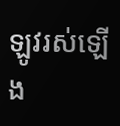ឡូវរស់ឡើង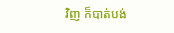វិញ ក៏បាត់បង់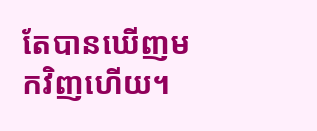តែបានឃើញមកវិញហើយ។